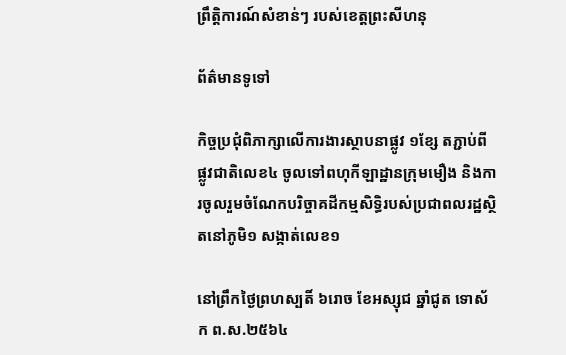ព្រឹត្តិការណ៍សំខាន់ៗ របស់ខេត្តព្រះសីហនុ

ព័ត៌មានទូទៅ

កិច្ចប្រជុំពិភាក្សាលើការងារស្ថាបនាផ្លូវ ១ខ្សែ តភ្ជាប់ពីផ្លូវជាតិលេខ៤ ចូលទៅពហុកីឡាដ្ឋានក្រុមមឿង និងការចូលរួមចំណែកបរិច្ចាគដីកម្មសិទ្ធិរបស់ប្រជាពលរដ្ឋស្ថិតនៅភូមិ១ សង្កាត់លេខ១

នៅព្រឹកថ្ងៃព្រហស្បតិ៍ ៦រោច ខែអស្សុជ ឆ្នាំជូត ទោស័ក ព.ស.២៥៦៤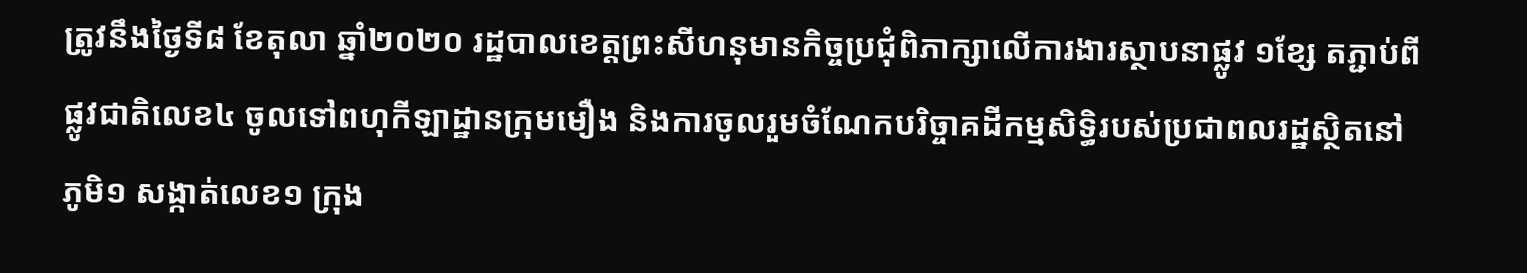ត្រូវនឹងថ្ងៃទី៨ ខែតុលា ឆ្នាំ២០២០ រដ្ឋបាលខេត្តព្រះសីហនុមានកិច្ចប្រជុំពិភាក្សាលើការងារស្ថាបនាផ្លូវ ១ខ្សែ តភ្ជាប់ពីផ្លូវជាតិលេខ៤ ចូលទៅពហុកីឡាដ្ឋានក្រុមមឿង និងការចូលរួមចំណែកបរិច្ចាគដីកម្មសិទ្ធិរបស់ប្រជាពលរដ្ឋស្ថិតនៅភូមិ១ សង្កាត់លេខ១ ក្រុង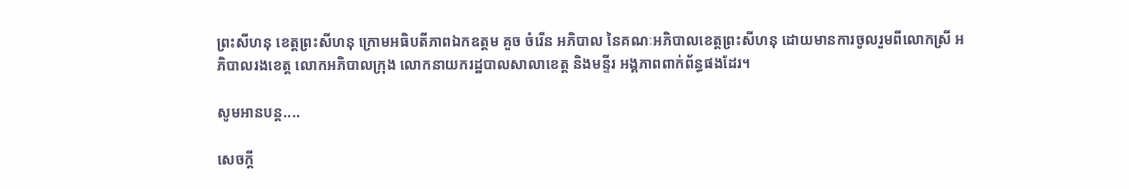ព្រះសីហនុ ខេត្តព្រះសីហនុ ក្រោមអធិបតីភាពឯកឧត្តម គួច ចំរើន អភិបាល នៃគណៈអភិបាលខេត្តព្រះសីហនុ ដោយមានការចូលរួមពីលោកស្រី អភិបាលរងខេត្ត លោកអភិបាលក្រុង លោកនាយករដ្ឋបាលសាលាខេត្ត និងមន្ទីរ អង្គភាពពាក់ព័ន្ធផងដែរ។

សូមអានបន្ត....

សេចក្តី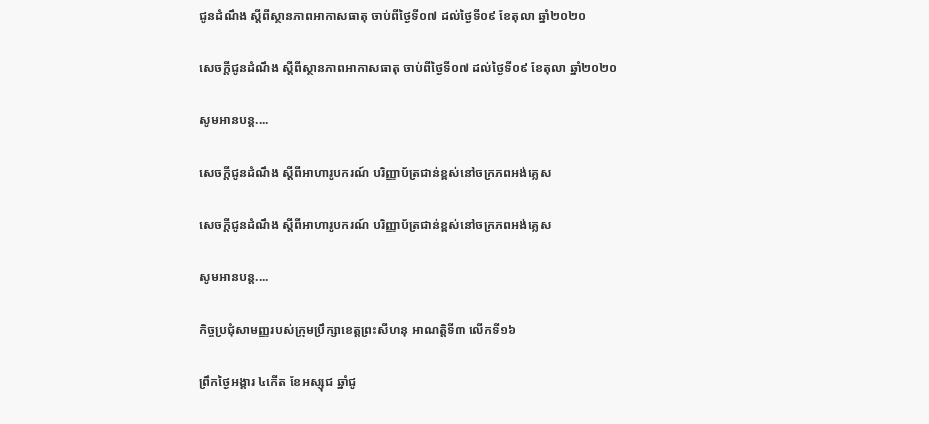ជូនដំណឹង ស្តីពីស្ថានភាពអាកាសធាតុ ចាប់ពីថ្ងៃទី០៧ ដល់ថ្ងៃទី០៩ ខែតុលា ឆ្នាំ២០២០

សេចក្តីជូនដំណឹង ស្តីពីស្ថានភាពអាកាសធាតុ ចាប់ពីថ្ងៃទី០៧ ដល់ថ្ងៃទី០៩ ខែតុលា ឆ្នាំ២០២០

សូមអានបន្ត....

សេចក្តីជូនដំណឹង ស្តីពីអាហារូបករណ៍ បរិញ្ញាប័ត្រជាន់ខ្ពស់នៅចក្រភពអង់គ្លេស

សេចក្តីជូនដំណឹង ស្តីពីអាហារូបករណ៍ បរិញ្ញាប័ត្រជាន់ខ្ពស់នៅចក្រភពអង់គ្លេស

សូមអានបន្ត....

កិច្ចប្រជុំសាមញ្ញរបស់ក្រុមប្រឹក្សាខេត្តព្រះសីហនុ អាណត្តិទី៣ លើកទី១៦

ព្រឹកថ្ងៃអង្គារ ៤កើត ខែអស្សុជ ឆ្នាំជូ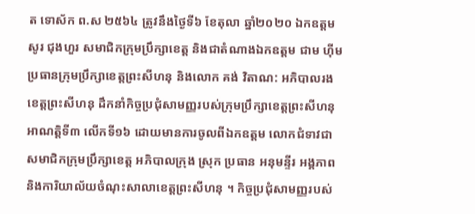ត ទោស័ក ព.ស ២៥៦៤ ត្រូវនឹងថ្ងៃទី៦ ខែតុលា ឆ្នាំ២០២០ ឯកឧត្តម សូរ ជុងហួរ សមាជិកក្រុមប្រឹក្សាខេត្ត និងជាតំណាងឯកឧត្តម ជាម ហ៊ីម ប្រធានក្រុមប្រឹក្សាខេត្តព្រះសីហនុ និងលោក គង់ វិតាណ: អភិបាលរងខេត្តព្រះសីហនុ ដឹកនាំកិច្ចប្រជុំសាមញ្ញរបស់ក្រុមប្រឹក្សាខេត្តព្រះសីហនុ អាណត្តិទី៣ លើកទី១៦ ដោយមានការចូលពីឯកឧត្តម លោកជំទាវជាសមាជិកក្រុមប្រឹក្សាខេត្ត អភិបាលក្រុង ស្រុក ប្រធាន អនុមន្ទីរ អង្គភាព និងការិយាល័យចំណុះសាលាខេត្តព្រះសីហនុ ។ កិច្ចប្រជុំសាមញ្ញរបស់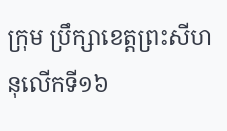ក្រុម ប្រឹក្សាខេត្តព្រះសីហនុលើកទី១៦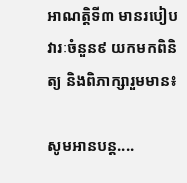អាណត្តិទី៣ មានរបៀបវារៈចំនួន៩ យកមកពិនិត្យ និងពិភាក្សារួមមាន៖

សូមអានបន្ត....